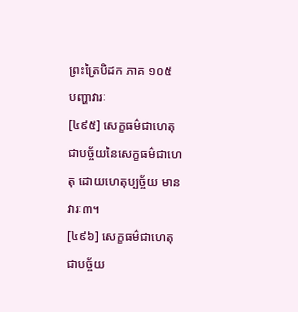ព្រះត្រៃបិដក ភាគ ១០៥
បញ្ហាវារៈ
[៤៩៥] សេក្ខធម៌ជាហេតុ ជាបច្ច័យនៃសេក្ខធម៌ជាហេតុ ដោយហេតុប្បច្ច័យ មានវារៈ៣។
[៤៩៦] សេក្ខធម៌ជាហេតុ ជាបច្ច័យ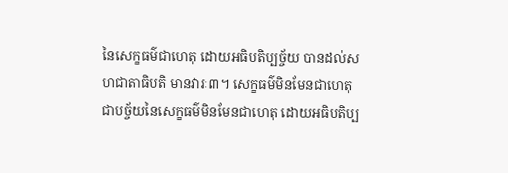នៃសេក្ខធម៌ជាហេតុ ដោយអធិបតិប្បច្ច័យ បានដល់សហជាតាធិបតិ មានវារៈ៣។ សេក្ខធម៌មិនមែនជាហេតុ ជាបច្ច័យនៃសេក្ខធម៌មិនមែនជាហេតុ ដោយអធិបតិប្ប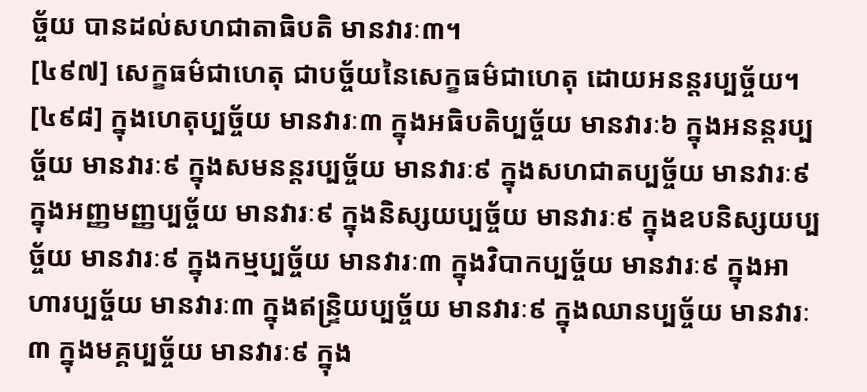ច្ច័យ បានដល់សហជាតាធិបតិ មានវារៈ៣។
[៤៩៧] សេក្ខធម៌ជាហេតុ ជាបច្ច័យនៃសេក្ខធម៌ជាហេតុ ដោយអនន្តរប្បច្ច័យ។
[៤៩៨] ក្នុងហេតុប្បច្ច័យ មានវារៈ៣ ក្នុងអធិបតិប្បច្ច័យ មានវារៈ៦ ក្នុងអនន្តរប្បច្ច័យ មានវារៈ៩ ក្នុងសមនន្តរប្បច្ច័យ មានវារៈ៩ ក្នុងសហជាតប្បច្ច័យ មានវារៈ៩ ក្នុងអញ្ញមញ្ញប្បច្ច័យ មានវារៈ៩ ក្នុងនិស្សយប្បច្ច័យ មានវារៈ៩ ក្នុងឧបនិស្សយប្បច្ច័យ មានវារៈ៩ ក្នុងកម្មប្បច្ច័យ មានវារៈ៣ ក្នុងវិបាកប្បច្ច័យ មានវារៈ៩ ក្នុងអាហារប្បច្ច័យ មានវារៈ៣ ក្នុងឥន្ទ្រិយប្បច្ច័យ មានវារៈ៩ ក្នុងឈានប្បច្ច័យ មានវារៈ៣ ក្នុងមគ្គប្បច្ច័យ មានវារៈ៩ ក្នុង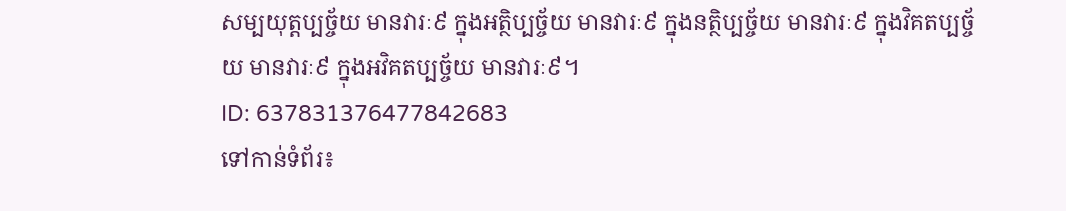សម្បយុត្តប្បច្ច័យ មានវារៈ៩ ក្នុងអត្ថិប្បច្ច័យ មានវារៈ៩ ក្នុងនត្ថិប្បច្ច័យ មានវារៈ៩ ក្នុងវិគតប្បច្ច័យ មានវារៈ៩ ក្នុងអវិគតប្បច្ច័យ មានវារៈ៩។
ID: 637831376477842683
ទៅកាន់ទំព័រ៖